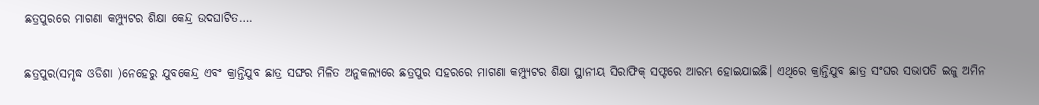ଛତ୍ରପୁରରେ ମାଗଣା କମ୍ପ୍ୟୁଟର ଶିକ୍ଷା କେନ୍ଦ୍ର ଉଦଘାଟିତ….

ଛତ୍ରପୁର(ସମୃଦ୍ଧ ଓଡିଶା )ନେହେରୁ ଯୁବକେନ୍ଦ୍ର ଏବଂ କ୍ରାନ୍ତିଯୁବ ଛାତ୍ର ସଙ୍ଘର ମିଳିତ ଅନୁକଲ୍ୟରେ ଛତ୍ରପୁର ସହରରେ ମାଗଣା କମ୍ପ୍ୟୁଟର ଶିକ୍ଷା ସ୍ଥାନୀୟ ସିରାଫିକ୍ ସଫ୍ଟରେ ଆରମ୍ଭ ହୋଇଯାଇଛି। ଏଥିରେ କ୍ରାନ୍ତିଯୁବ ଛାତ୍ର ସଂଘର ସଭାପତି ଇଜୁ ଅମିନ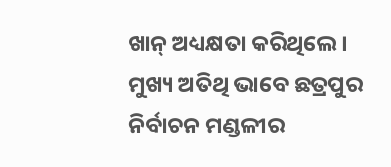ଖାନ୍ ଅଧ୍ୟକ୍ଷତା କରିଥିଲେ । ମୁଖ୍ୟ ଅତିଥି ଭାବେ ଛତ୍ରପୁର ନିର୍ବାଚନ ମଣ୍ଡଳୀର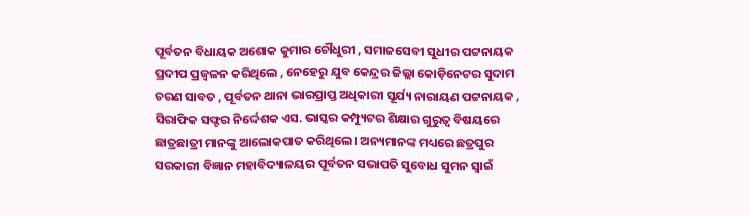ପୂର୍ବତନ ବିଧାୟକ ଅଶୋକ କୁମାର ଚୌଧୁରୀ , ସମାଜସେବୀ ସୁଧୀର ପଟ୍ଟନାୟକ ପ୍ରଦୀପ ପ୍ରଜ୍ଵଳନ କରିଥିଲେ , ନେହେରୁ ଯୁବ କେନ୍ଦ୍ରର ଜିଲ୍ଲା କୋଡ଼ିନେଟର ସୁଦାମ ଚରଣ ସାବତ , ପୂର୍ବତନ ଥାନା ଭାରପ୍ରାପ୍ତ ଅଧିକାରୀ ସୂର୍ଯ୍ୟ ନାରାୟଣ ପଟ୍ଟନାୟକ , ସିରାଫିକ ସଫ୍ଟର ନିର୍ଦ୍ଦେଶକ ଏସ. ଭାସ୍କର କମ୍ପ୍ୟୁଟର ଶିକ୍ଷାର ଗୁରୁତ୍ବ ବିଷୟରେ ଛାତ୍ରଛାତ୍ରୀ ମାନଙ୍କୁ ଆଲୋକପାତ କରିଥିଲେ। ଅନ୍ୟମାନଙ୍କ ମଧ୍ୟରେ ଛତ୍ରପୁର ସରକାରୀ ବିଜ୍ଞାନ ମହାବିଦ୍ୟାଳୟର ପୂର୍ବତନ ସଭାପତି ସୁବୋଧ ସୁମନ ସ୍ୱାଇଁ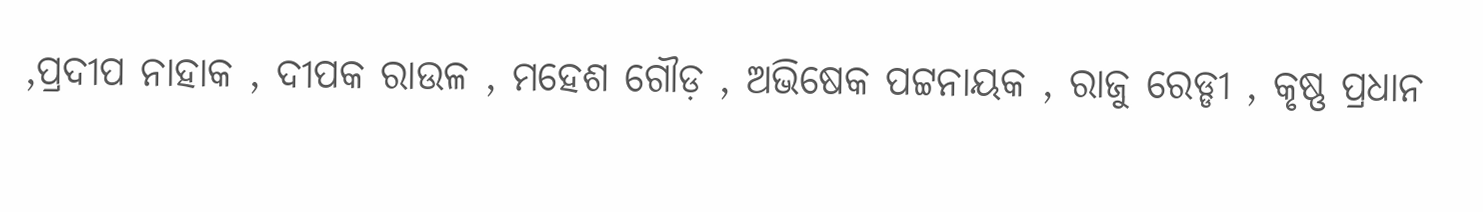,ପ୍ରଦୀପ ନାହାକ , ଦୀପକ ରାଉଳ , ମହେଶ ଗୌଡ଼ , ଅଭିଷେକ ପଟ୍ଟନାୟକ , ରାଜୁ ରେଡ୍ଡୀ , କୃଷ୍ଣ ପ୍ରଧାନ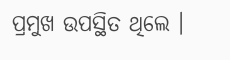ପ୍ରମୁଖ ଉପସ୍ଥିତ ଥିଲେ ।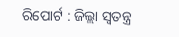ରିପୋର୍ଟ : ଜିଲ୍ଲା ସ୍ୱତନ୍ତ୍ର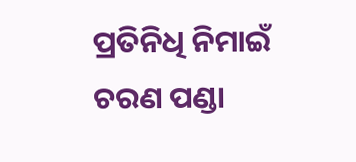ପ୍ରତିନିଧି ନିମାଇଁ ଚରଣ ପଣ୍ଡା